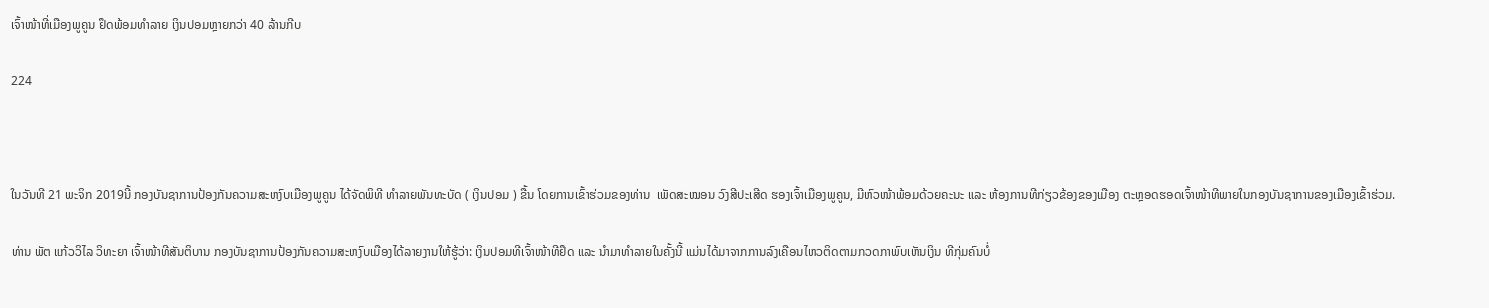ເຈົ້າໜ້າທີ່ເມືອງພູຄູນ ຢຶດພ້ອມທຳລາຍ ເງິນປອມຫຼາຍກວ່າ 40 ລ້ານກີບ

224



ໃນວັນທີ 21 ພະຈິກ 2019ນີ້ ກອງບັນຊາການປ້ອງກັນຄວາມສະຫງົບເມືອງພູຄູນ ໄດ້ຈັດພິທີ ທຳລາຍພັນທະບັດ ( ເງິນປອມ ) ຂື້ນ ໂດຍການເຂົ້າຮ່ວມຂອງທ່ານ  ເພັດສະໝອນ ວົງສີປະເສີດ ຮອງເຈົ້າເມືອງພູຄູນ, ມີຫົວໜ້າພ້ອມດ້ວຍຄະນະ ແລະ ຫ້ອງການທີກ່ຽວຂ້ອງຂອງເມືອງ ຕະຫຼອດຮອດເຈົ້າໜ້າທີພາຍໃນກອງບັນຊາການຂອງເມືອງເຂົ້າຮ່ວມ.

ທ່ານ ພັຕ ແກ້ວວິໄລ ວິທະຍາ ເຈົ້າໜ້າທີສັນຕິບານ ກອງບັນຊາການປ້ອງກັນຄວາມສະຫງົບເມືອງໄດ້ລາຍງານໃຫ້ຮູ້ວ່າ: ເງິນປອມທີເຈົ້າໜ້າທີຢຶດ ແລະ ນຳມາທຳລາຍໃນຄັ້ງນີ້ ແມ່ນໄດ້ມາຈາກການລົງເຄືອນໄຫວຕິດຕາມກວດກາພົບເຫັນເງິນ ທີກຸ່ມຄົນບໍ່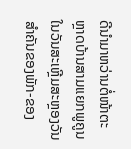ດີນຳມາຫວ່ານຕໍ່ໜ້າຕະຫຼາດບ້ານສາມແຍກພູຄູນ ໃນວັນສະເຫຼີມສະຫຼອງວັນສຳຄັນຂອງພັກ-ຂອງ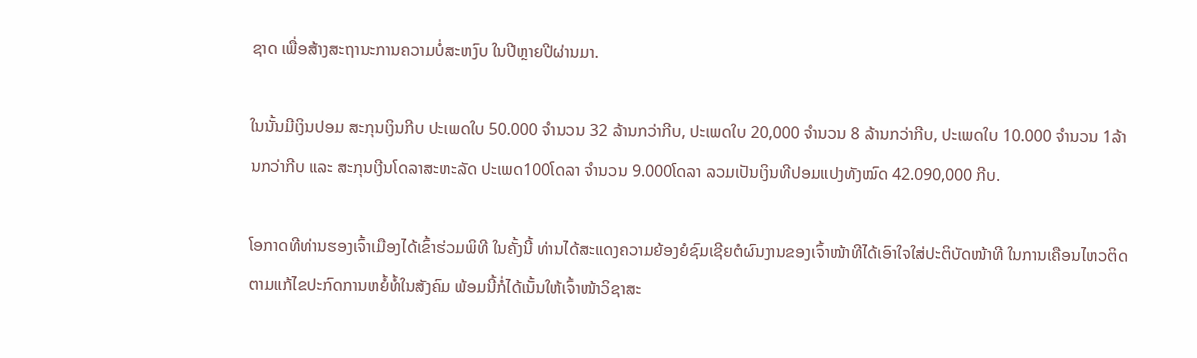ຊາດ ເພື່ອສ້າງສະຖານະການຄວາມບໍ່ສະຫງົບ ໃນປີຫຼາຍປີຜ່ານມາ.

ໃນນັ້ນມີເງິນປອມ ສະກຸນເງິນກີບ ປະເພດໃບ 50.000 ຈຳນວນ 32 ລ້ານກວ່າກີບ, ປະເພດໃບ 20,000 ຈຳນວນ 8 ລ້ານກວ່າກີບ, ປະເພດໃບ 10.000 ຈຳນວນ 1ລ້ານກວ່າກີບ ແລະ ສະກຸນເງີນໂດລາສະຫະລັດ ປະເພດ100ໂດລາ ຈຳນວນ 9.000ໂດລາ ລວມເປັນເງິນທີປອມແປງທັງໝົດ 42.090,000 ກີບ.

ໂອກາດທີທ່ານຮອງເຈົ້າເມືອງໄດ້ເຂົ້າຮ່ວມພິທີ ໃນຄັ້ງນີ້ ທ່ານໄດ້ສະແດງຄວາມຍ້ອງຍໍຊົມເຊີຍຕໍຜົນງານຂອງເຈົ້າໜ້າທີໄດ້ເອົາໃຈໃສ່ປະຕິບັດໜ້າທີ ໃນການເຄືອນໄຫວຕິດຕາມແກ້ໄຂປະກົດການຫຍໍ້ທໍ້ໃນສັງຄົມ ພ້ອມນີ້ກໍ່ໄດ້ເນັ້ນໃຫ້ເຈົ້າໜ້າວິຊາສະ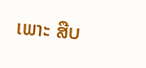ເພາະ ສືບ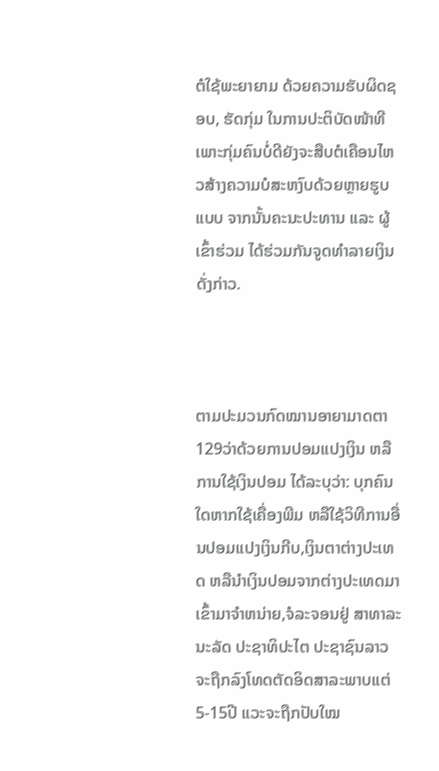ຕໍໃຊ້ພະຍາຍາມ ດ້ວຍຄວາມຮັບຜິດຊອບ, ຮັດກຸ່ມ ໃນການປະຕິບັດໜ້າທີ ເພາະກຸ່ມຄົນບໍ່ດີຍັງຈະສືບຕໍເຄືອນໄຫວສ້າງຄວາມບໍສະຫງົບດ້ວຍຫຼາຍຮູບແບບ ຈາກນັ້ນຄະນະປະທານ ແລະ ຜູ້ເຂົ້າຮ່ວມ ໄດ້ຮ່ວມກັນຈູດທຳລາຍເງິນດັ່ງກ່າວ.



ຕາມປະມວນກົດໝານອາຍາມາດຕາ 129ວ່າດ້ວຍການປອມແປງເງິນ ຫລື ການໃຊ້ເງິນປອມ ໄດ້ລະບຸວ່າ: ບຸກຄົນໃດຫາກໃຊ້ເຄື່ອງພີມ ຫລືໃຊ້ວິທີການອື່ນປອມແປງເງິນກີບ,ເງິນຕາຕ່າງປະເທດ ຫລືນຳເງິນປອມຈາກຕ່າງປະເທດມາເຂົ້າມາຈຳຫນ່າຍ,ຈໍລະຈອນຢູ່ ສາທາລະນະລັດ ປະຊາທິປະໄຕ ປະຊາຊົນລາວຈະຖືກລົງໂທດຕັດອິດສາລະພາບແຕ່ 5-15ປີ ແວະຈະຖືກປັບໃໝ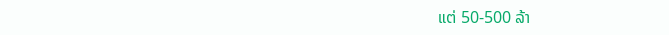ແຕ່ 50-500 ລ້າ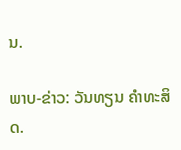ນ.

ພາບ-ຂ່າວ: ວັນທຽນ ຄຳທະສິດ.